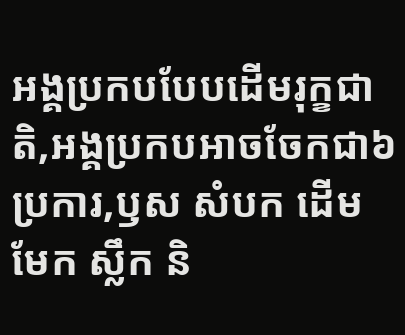អង្គប្រកបបែបដើមរុក្ខជាតិ,អង្គប្រកបអាចចែកជា៦ប្រការ,ឫស សំបក ដើម មែក ស្លឹក និ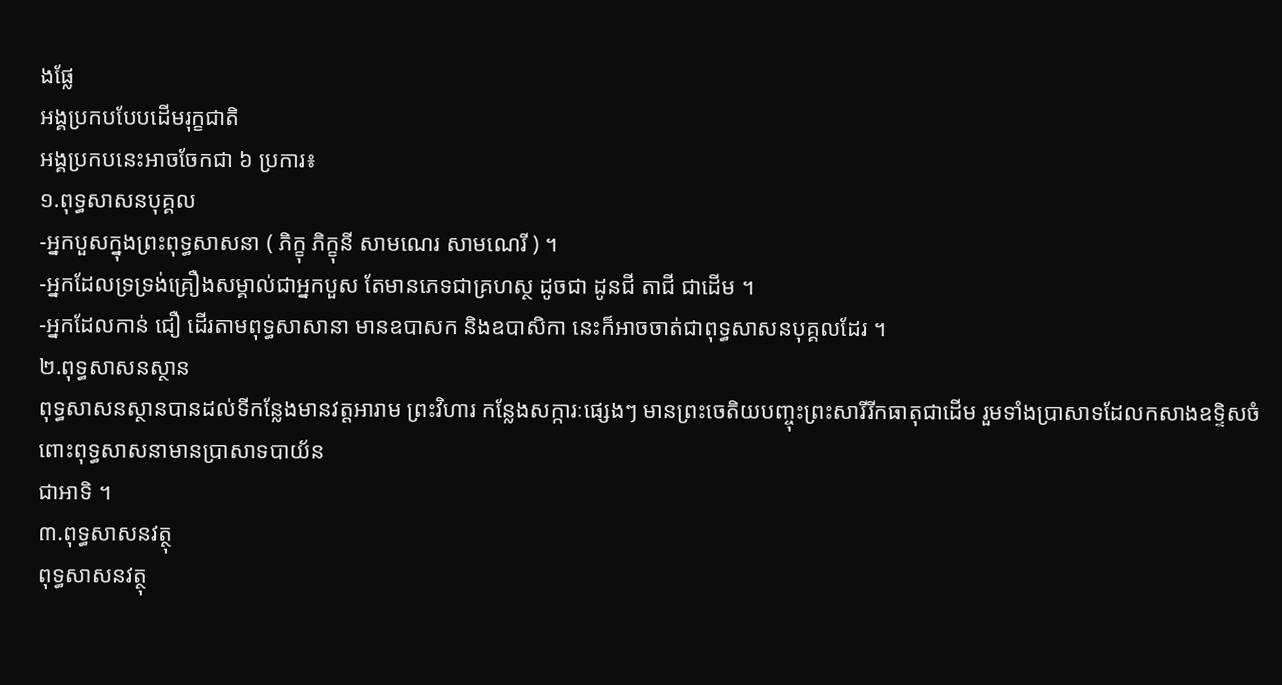ងផ្លែ
អង្គប្រកបបែបដើមរុក្ខជាតិ
អង្គប្រកបនេះអាចចែកជា ៦ ប្រការ៖
១.ពុទ្ធសាសនបុគ្គល
-អ្នកបួសក្នុងព្រះពុទ្ធសាសនា ( ភិក្ខុ ភិក្ខុនី សាមណេរ សាមណេរី ) ។
-អ្នកដែលទ្រទ្រង់គ្រឿងសម្គាល់ជាអ្នកបួស តែមានភេទជាគ្រហស្ថ ដូចជា ដូនជី តាជី ជាដើម ។
-អ្នកដែលកាន់ ជឿ ដើរតាមពុទ្ធសាសានា មានឧបាសក និងឧបាសិកា នេះក៏អាចចាត់ជាពុទ្ធសាសនបុគ្គលដែរ ។
២.ពុទ្ធសាសនស្ថាន
ពុទ្ធសាសនស្ថានបានដល់ទីកន្លែងមានវត្តអារាម ព្រះវិហារ កន្លែងសក្ការៈផ្សេងៗ មានព្រះចេតិយបញ្ចុះព្រះសារីរីកធាតុជាដើម រួមទាំងប្រាសាទដែលកសាងឧទ្ទិសចំពោះពុទ្ធសាសនាមានប្រាសាទបាយ័ន
ជាអាទិ ។
៣.ពុទ្ធសាសនវត្ថុ
ពុទ្ធសាសនវត្ថុ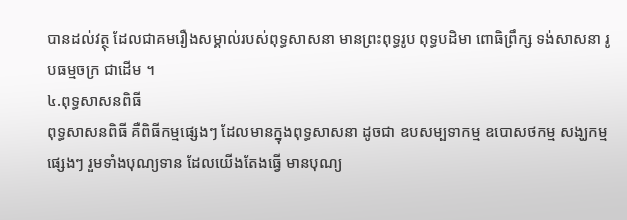បានដល់វត្ថុ ដែលជាគមរឿងសម្គាល់របស់ពុទ្ធសាសនា មានព្រះពុទ្ធរូប ពុទ្ធបដិមា ពោធិព្រឹក្ស ទង់សាសនា រូបធម្មចក្រ ជាដើម ។
៤.ពុទ្ធសាសនពិធី
ពុទ្ធសាសនពិធី គឺពិធីកម្មផ្សេងៗ ដែលមានក្នុងពុទ្ធសាសនា ដូចជា ឧបសម្បទាកម្ម ឧបោសថកម្ម សង្ឃកម្មផ្សេងៗ រួមទាំងបុណ្យទាន ដែលយើងតែងធ្វើ មានបុណ្យ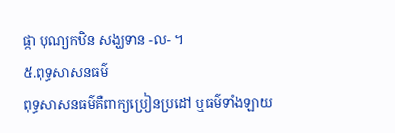ផ្កា បុណ្យកឋិន សង្ឃទាន -ល- ។
៥.ពុទ្ធសាសនធម៌
ពុទ្ធសាសនធម៌គឺពាក្យប្រៀនប្រដៅ ឬធម៌ទាំងឡាយ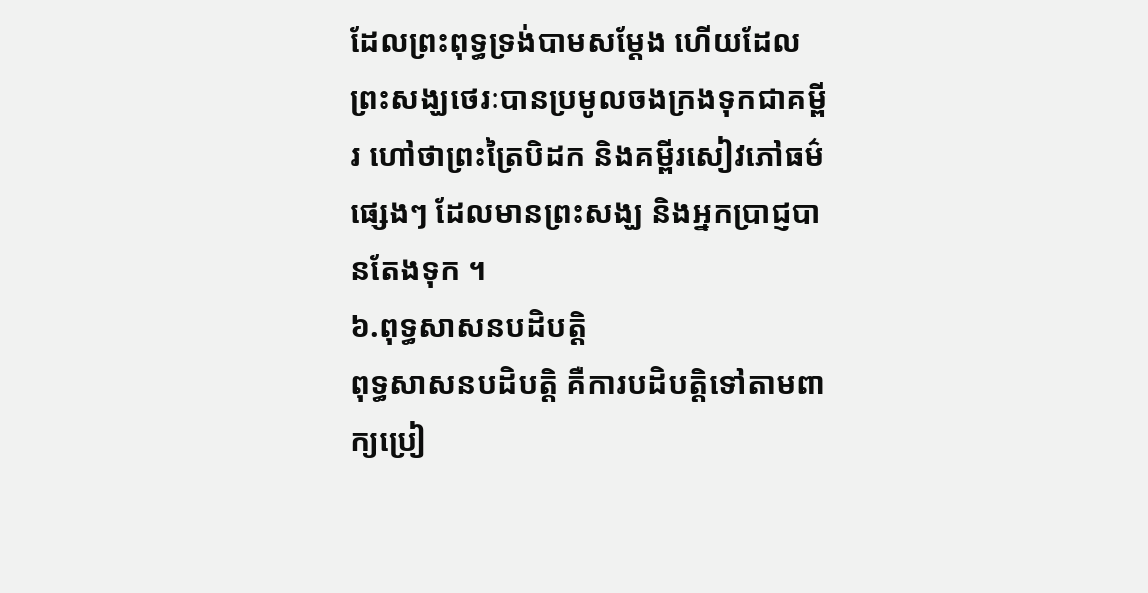ដែលព្រះពុទ្ធទ្រង់បាមសម្ដែង ហើយដែលព្រះសង្ឃថេរៈបានប្រមូលចងក្រងទុកជាគម្ពីរ ហៅថាព្រះត្រៃបិដក និងគម្ពីរសៀវភៅធម៌ផ្សេងៗ ដែលមានព្រះសង្ឃ និងអ្នកប្រាជ្ញបានតែងទុក ។
៦.ពុទ្ធសាសនបដិបត្តិ
ពុទ្ធសាសនបដិបត្តិ គឺការបដិបត្តិទៅតាមពាក្យប្រៀ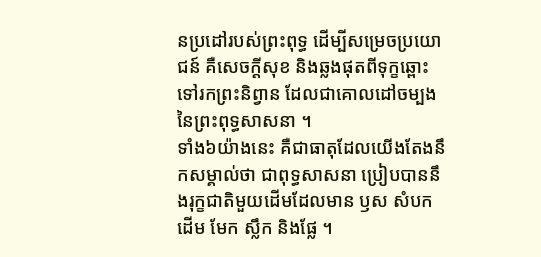នប្រដៅរបស់ព្រះពុទ្ធ ដើម្បីសម្រេចប្រយោជន៍ គឺសេចក្ដីសុខ និងឆ្លងផុតពីទុក្ខឆ្ពោះទៅរកព្រះនិព្វាន ដែលជាគោលដៅចម្បងនៃព្រះពុទ្ធសាសនា ។
ទាំង៦យ៉ាងនេះ គឺជាធាតុដែលយើងតែងនឹកសម្គាល់ថា ជាពុទ្ធសាសនា ប្រៀបបាននឹងរុក្ខជាតិមួយដើមដែលមាន ឫស សំបក ដើម មែក ស្លឹក និងផ្លែ ។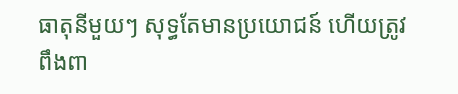ធាតុនីមួយៗ សុទ្ធតែមានប្រយោជន៍ ហើយត្រូវពឹងពា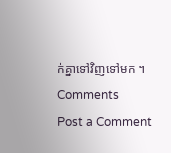ក់គ្នាទៅវិញទៅមក ។
Comments
Post a Comment